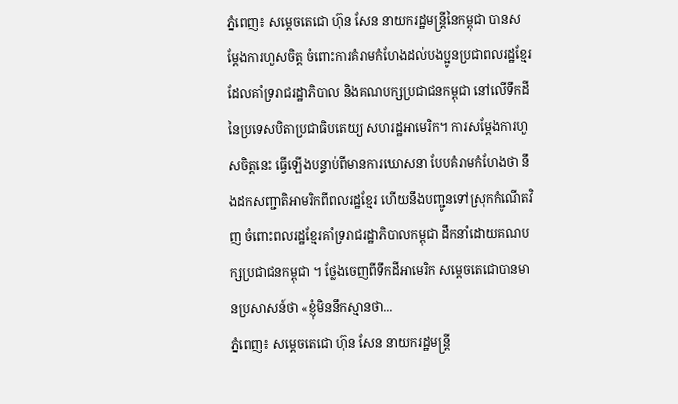ភ្នំពេញ៖ សម្ដេចតេជោ ហ៊ុន សែន នាយករដ្ឋមន្រ្តីនៃកម្ពុជា បានសម្ដែងការហួសចិត្ត ចំពោះការគំរាមកំហែងដល់បងប្អូនប្រជាពលរដ្ឋខ្មែរ ដែលគាំទ្ររាជរដ្ឋាភិបាល និងគណបក្សប្រជាជនកម្ពុជា នៅលើទឹកដីនៃប្រទេសបិតាប្រជាធិបតេយ្យ សហរដ្ឋអាមេរិក។ ការសម្ដែងការហួសចិត្តនេះ ធ្វើឡើងបន្ទាប់ពីមានការឃោសនា បែបគំរាមកំហែងថា នឹងដកសញ្ជាតិអាមរិកពីពលរដ្ឋខ្មែរ ហើយនឹងបញ្ជូនទៅស្រុកកំណើតវិញ ចំពោះពលរដ្ឋខ្មែរគាំទ្ររាជរដ្ឋាភិបាលកម្ពុជា ដឹកនាំដោយគណបក្សប្រជាជនកម្ពុជា ។ ថ្លែងចេញពីទឹកដីអាមេរិក សម្ដេចតេជោបានមានប្រសាសន៍ថា «ខ្ញុំមិននឹកស្មានថា...
ភ្នំពេញ៖ សម្ដេចតេជោ ហ៊ុន សែន នាយករដ្ឋមន្ដ្រី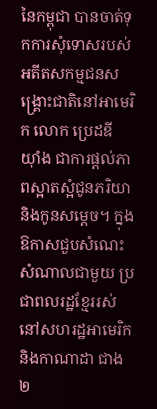នៃកម្ពុជា បានចាត់ទុកការសុំទោសរបស់ អតីតសកម្មជនសង្គ្រោះជាតិនៅអាមេរិក លោក ប្រេដឌី យ៉ាំង ជាការផ្តល់ភាពស្អាតស្អំជូនភរិយា និងកូនសម្តេច។ ក្នុងឱកាសជួបសំណេះសំណាលជាមួយ ប្រជាពលរដ្ឋខ្មែររស់នៅសហរដ្ឋអាមេរិក និងកាណាដា ជាង២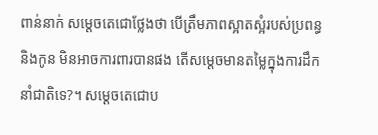ពាន់នាក់ សម្ដេចតេជោថ្លែងថា បើត្រឹមភាពស្អាតស្អំរបស់ប្រពន្ធ និងកូន មិនអាចការពារបានផង តើសម្តេចមានតម្លៃក្នុងការដឹកនាំជាតិទេ?។ សម្ដេចតេជោប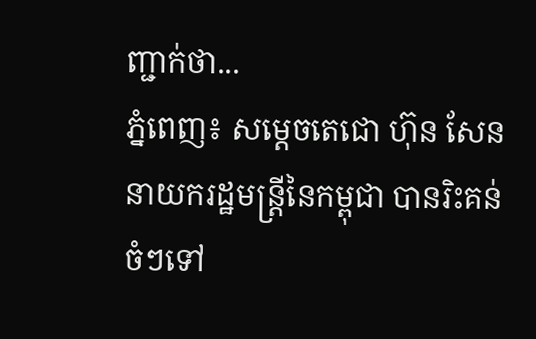ញ្ជាក់ថា...
ភ្នំពេញ៖ សម្តេចតេជោ ហ៊ុន សែន នាយករដ្ឋមន្រ្តីនៃកម្ពុជា បានរិះគន់ចំៗទៅ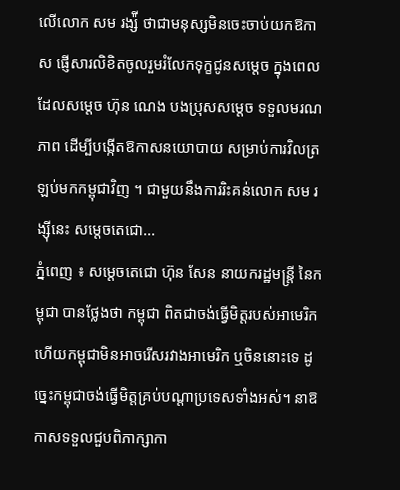លើលោក សម រង្ស៉ី ថាជាមនុស្សមិនចេះចាប់យកឱកាស ផ្ញើសារលិខិតចូលរួមរំលែកទុក្ខជូនសម្តេច ក្នុងពេលដែលសម្តេច ហ៊ុន ណេង បងប្រុសសម្តេច ទទួលមរណភាព ដើម្បីបង្កើតឱកាសនយោបាយ សម្រាប់ការវិលត្រឡប់មកកម្ពុជាវិញ ។ ជាមួយនឹងការរិះគន់លោក សម រង្ស៊ីនេះ សម្ដេចតេជោ...
ភ្នំពេញ ៖ សម្តេចតេជោ ហ៊ុន សែន នាយករដ្ឋមន្ត្រី នៃកម្ពុជា បានថ្លែងថា កម្ពុជា ពិតជាចង់ធ្វើមិត្តរបស់អាមេរិក ហើយកម្ពុជាមិនអាចរើសរវាងអាមេរិក ឬចិននោះទេ ដូច្នេះកម្ពុជាចង់ធ្វើមិត្តគ្រប់បណ្តាប្រទេសទាំងអស់។ នាឱកាសទទួលជួបពិភាក្សាកា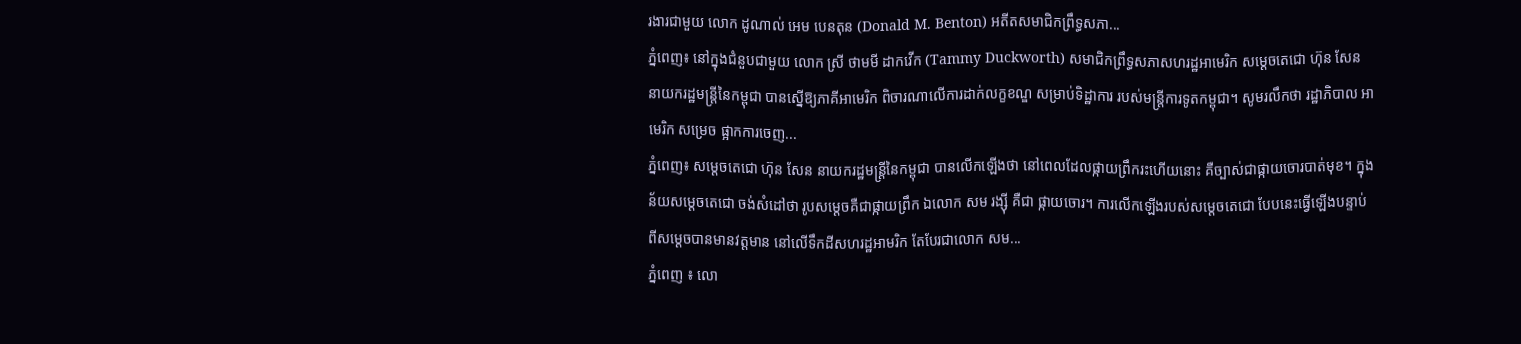រងារជាមួយ លោក ដូណាល់ អេម បេនតុន (Donald M. Benton) អតីតសមាជិកព្រឹទ្ធសភា...
ភ្នំពេញ៖ នៅក្នុងជំនួបជាមួយ លោក ស្រី ថាមមី ដាកវើក (Tammy Duckworth) សមាជិកព្រឹទ្ធសភាសហរដ្ឋអាមេរិក សម្ដេចតេជោ ហ៊ុន សែន នាយករដ្ឋមន្រ្តីនៃកម្ពុជា បានស្នើឱ្យភាគីអាមេរិក ពិចារណាលើការដាក់លក្ខខណ្ឌ សម្រាប់ទិដ្ឋាការ របស់មន្ត្រីការទូតកម្ពុជា។ សូមរលឹកថា រដ្ឋាភិបាល អាមេរិក សម្រេច ផ្អាកការចេញ...
ភ្នំពេញ៖ សម្ដេចតេជោ ហ៊ុន សែន នាយករដ្ឋមន្រ្តីនៃកម្ពុជា បានលើកឡើងថា នៅពេលដែលផ្កាយព្រឹករះហើយនោះ គឺច្បាស់ជាផ្កាយចោរបាត់មុខ។ ក្នុងន័យសម្ដេចតេជោ ចង់សំដៅថា រូបសម្ដេចគឺជាផ្កាយព្រឹក ឯលោក សម រង្ស៊ី គឺជា ផ្កាយចោរ។ ការលើកឡើងរបស់សម្ដេចតេជោ បែបនេះធ្វើឡើងបន្ទាប់ ពីសម្ដេចបានមានវត្តមាន នៅលើទឹកដីសហរដ្ឋអាមរិក តែបែរជាលោក សម...
ភ្នំពេញ ៖ លោ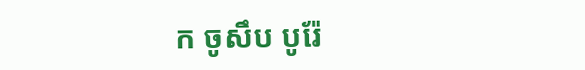ក ចូសឹប បូរ៉ែ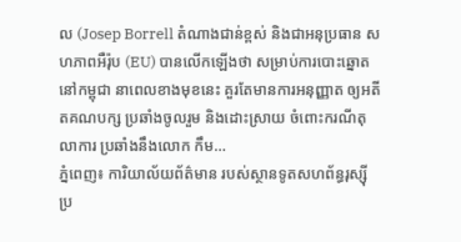ល (Josep Borrell តំណាងជាន់ខ្ពស់ និងជាអនុប្រធាន សហភាពអឺរ៉ុប (EU) បានលើកឡើងថា សម្រាប់ការបោះឆ្នោត នៅកម្ពុជា នាពេលខាងមុខនេះ គួរតែមានការអនុញ្ញាត ឲ្យអតីតគណបក្ស ប្រឆាំងចូលរួម និងដោះស្រាយ ចំពោះករណីតុលាការ ប្រឆាំងនឹងលោក កឹម...
ភ្នំពេញ៖ ការិយាល័យព័ត៌មាន របស់ស្ថានទូតសហព័ន្ធរុស្ស៊ី ប្រ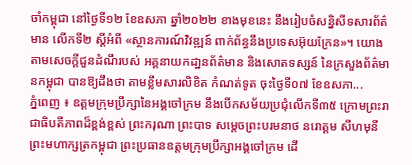ចាំកម្ពុជា នៅថ្ងៃទី១២ ខែឧសភា ឆ្នាំ២០២២ ខាងមុខនេះ នឹងរៀបចំសន្និសីទសារព័ត៌មាន លើកទី២ ស្ដីអំពី «ស្ថានការណ៍វិវឌ្ឍន៍ ពាក់ព័ន្ធនឹងប្រទេសអ៊ុយក្រែន»។ យោងតាមសេចក្ដីជួនដំណឹរបស់ អគ្គនាយកដា្ឋនព័ត៌មាន និងសោតទស្សន៍ នៃក្រសួងព័ត៌មានកម្ពុជា បានឱ្យដឹងថា តាមខ្លឹមសារលិខិត កំណត់ទូត ចុះថ្ងៃទី០៧ ខែឧសភា...
ភ្នំពេញ ៖ ឧត្ដមក្រុមប្រឹក្សានៃអង្គចៅក្រម នឹងបើកសម័យប្រជុំលើកទី៣៥ ក្រោមព្រះរាជាធិបតីភាពដ៏ខ្ពង់ខ្ពស់ ព្រះករុណា ព្រះបាទ សម្ដេចព្រះបរមនាថ នរោត្តម សីហមុនី ព្រះមហាក្សត្រកម្ពុជា ព្រះប្រធានឧត្តមក្រុមប្រឹក្សាអង្គចៅក្រម ដើ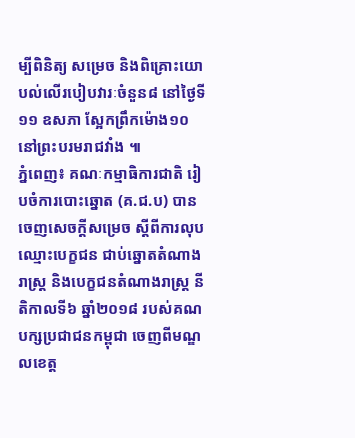ម្បីពិនិត្យ សម្រេច និងពិគ្រោះយោបល់លើរបៀបវារៈចំនួន៨ នៅថ្ងៃទី១១ ឧសភា ស្អែកព្រឹកម៉ោង១០ នៅព្រះបរមរាជវាំង ៕
ភ្នំពេញ៖ គណៈកម្មាធិការជាតិ រៀបចំការបោះឆ្នោត (គ.ជ.ប) បានចេញសេចក្ដីសម្រេច ស្ដីពីការលុបឈ្មោះបេក្ខជន ជាប់ឆ្នោតតំណាងរាស្ត្រ និងបេក្ខជនតំណាងរាស្ត្រ នីតិកាលទី៦ ឆ្នាំ២០១៨ របស់គណបក្សប្រជាជនកម្ពុជា ចេញពីមណ្ឌលខេត្ត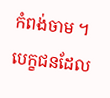កំពង់ចាម ។ បេក្ខជនដែល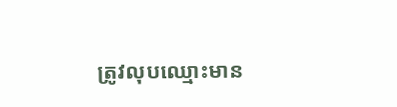ត្រូវលុបឈ្មោះមាន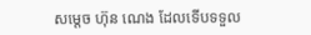សម្តេច ហ៊ុន ណេង ដែលទើបទទួល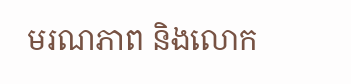មរណភាព និងលោក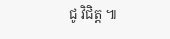ជូ វិជិត្ត ៕